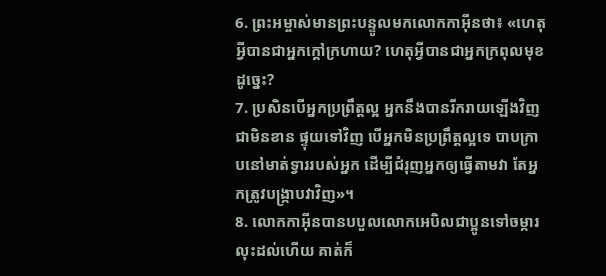6. ព្រះអម្ចាស់មានព្រះបន្ទូលមកលោកកាអ៊ីនថា៖ «ហេតុអ្វីបានជាអ្នកក្ដៅក្រហាយ? ហេតុអ្វីបានជាអ្នកក្រពុលមុខដូច្នេះ?
7. ប្រសិនបើអ្នកប្រព្រឹត្តល្អ អ្នកនឹងបានរីករាយឡើងវិញជាមិនខាន ផ្ទុយទៅវិញ បើអ្នកមិនប្រព្រឹត្តល្អទេ បាបក្រាបនៅមាត់ទ្វាររបស់អ្នក ដើម្បីជំរុញអ្នកឲ្យធ្វើតាមវា តែអ្នកត្រូវបង្ក្រាបវាវិញ»។
8. លោកកាអ៊ីនបានបបួលលោកអេបិលជាប្អូនទៅចម្ការ លុះដល់ហើយ គាត់ក៏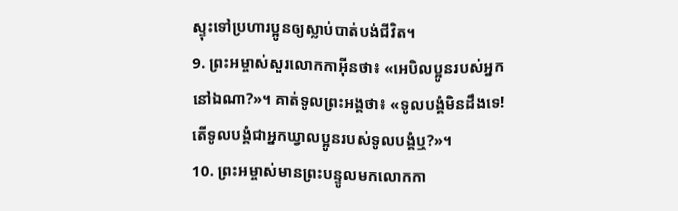ស្ទុះទៅប្រហារប្អូនឲ្យស្លាប់បាត់បង់ជីវិត។
9. ព្រះអម្ចាស់សួរលោកកាអ៊ីនថា៖ «អេបិលប្អូនរបស់អ្នកនៅឯណា?»។ គាត់ទូលព្រះអង្គថា៖ «ទូលបង្គំមិនដឹងទេ! តើទូលបង្គំជាអ្នកឃ្វាលប្អូនរបស់ទូលបង្គំឬ?»។
10. ព្រះអម្ចាស់មានព្រះបន្ទូលមកលោកកា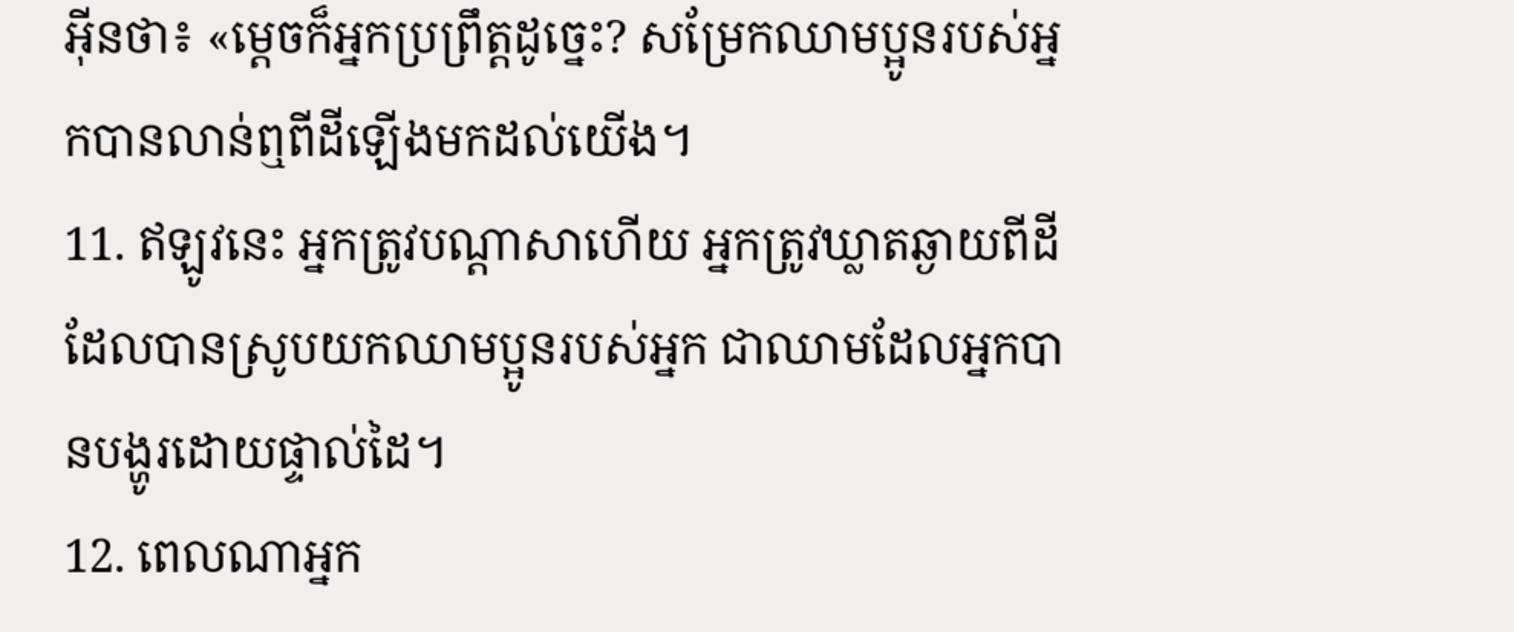អ៊ីនថា៖ «ម្ដេចក៏អ្នកប្រព្រឹត្តដូច្នេះ? សម្រែកឈាមប្អូនរបស់អ្នកបានលាន់ឮពីដីឡើងមកដល់យើង។
11. ឥឡូវនេះ អ្នកត្រូវបណ្ដាសាហើយ អ្នកត្រូវឃ្លាតឆ្ងាយពីដីដែលបានស្រូបយកឈាមប្អូនរបស់អ្នក ជាឈាមដែលអ្នកបានបង្ហូរដោយផ្ទាល់ដៃ។
12. ពេលណាអ្នក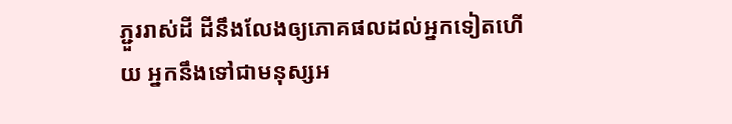ភ្ជួររាស់ដី ដីនឹងលែងឲ្យភោគផលដល់អ្នកទៀតហើយ អ្នកនឹងទៅជាមនុស្សអ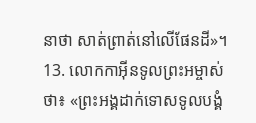នាថា សាត់ព្រាត់នៅលើផែនដី»។
13. លោកកាអ៊ីនទូលព្រះអម្ចាស់ថា៖ «ព្រះអង្គដាក់ទោសទូលបង្គំ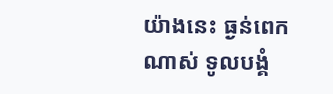យ៉ាងនេះ ធ្ងន់ពេកណាស់ ទូលបង្គំ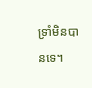ទ្រាំមិនបានទេ។